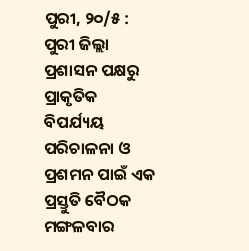ପୁରୀ, ୨୦/୫ : ପୁରୀ ଜିଲ୍ଲା ପ୍ରଶାସନ ପକ୍ଷରୁ ପ୍ରାକୃତିକ ବିପର୍ଯ୍ୟୟ ପରିଚାଳନା ଓ ପ୍ରଶମନ ପାଇଁ ଏକ ପ୍ରସ୍ତୁତି ବୈଠକ ମଙ୍ଗଳବାର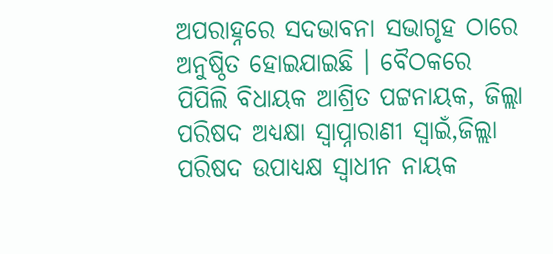ଅପରାହ୍ନରେ ସଦଭାବନା ସଭାଗୃହ ଠାରେ ଅନୁଷ୍ଠିତ ହୋଇଯାଇଛି । ବୈଠକରେ ପିପିଲି ବିଧାୟକ ଆଶ୍ରିତ ପଟ୍ଟନାୟକ, ଜିଲ୍ଲା ପରିଷଦ ଅଧ୍ୟକ୍ଷା ସ୍ୱାପ୍ନାରାଣୀ ସ୍ୱାଇଁ,ଜିଲ୍ଲା ପରିଷଦ ଉପାଧ୍ୟକ୍ଷ ସ୍ୱାଧୀନ ନାୟକ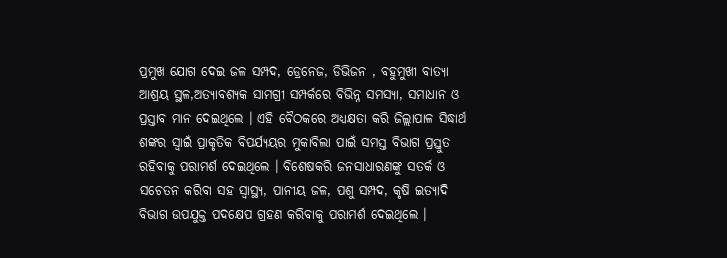ପ୍ରମୁଖ ଯୋଗ ଦେଇ ଜଳ ସମ୍ପଦ, ଡ୍ରେନେଜ, ଡିଭିଜନ , ବହୁମୁଖୀ ବାତ୍ୟା ଆଶ୍ରୟ ସ୍ଥଳ,ଅତ୍ୟାବଶ୍ୟକ ସାମଗ୍ରୀ ସମ୍ପର୍କରେ ବିଭିନ୍ନ ସମସ୍ୟା, ସମାଧାନ ଓ ପ୍ରସ୍ତାବ ମାନ ଦେଇଥିଲେ । ଏହି ବୈଠକରେ ଅଧ୍ୟକ୍ଷତା କରି ଜିଲ୍ଲାପାଳ ସିଦ୍ଧାର୍ଥ ଶଙ୍କର ସ୍ବାଇଁ ପ୍ରାକୃତିକ ବିପର୍ଯ୍ୟୟର ମୁକାବିଲା ପାଇଁ ସମସ୍ତ ବିଭାଗ ପ୍ରସ୍ତୁତ ରହିବାକୁ ପରାମର୍ଶ ଦେଇଥିଲେ । ବିଶେଷକରି ଜନସାଧାରଣଙ୍କୁ ସତର୍କ ଓ ସଚେତନ କରିବା ସହ ସ୍ୱାସ୍ଥ୍ୟ, ପାନୀୟ ଜଳ, ପଶୁ ସମ୍ପଦ, କୃଷି ଇତ୍ୟାଦି ବିଭାଗ ଉପଯୁକ୍ତ ପଦକ୍ଷେପ ଗ୍ରହଣ କରିବାକୁ ପରାମର୍ଶ ଦେଇଥିଲେ ।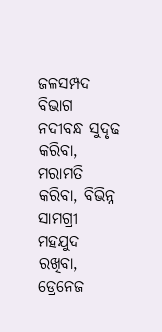ଜଳସମ୍ପଦ ବିଭାଗ ନଦୀବନ୍ଧ ସୁଦୃଢ କରିବା, ମରାମତି କରିବା, ବିଭିନ୍ନ ସାମଗ୍ରୀ ମହଯୁଦ ରଖିବା, ଡ୍ରେନେଜ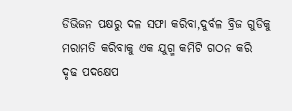ଡିଭିଜନ ପକ୍ଷରୁ ଦଳ ସଫା କରିବା,ଦୁର୍ବଳ ବ୍ରିଜ ଗୁଡିକୁ ମରାମତି କରିବାକୁ ଏକ ଯୁଗ୍ମ କମିଟି ଗଠନ କରି ଦୃଢ ପଦକ୍ଷେପ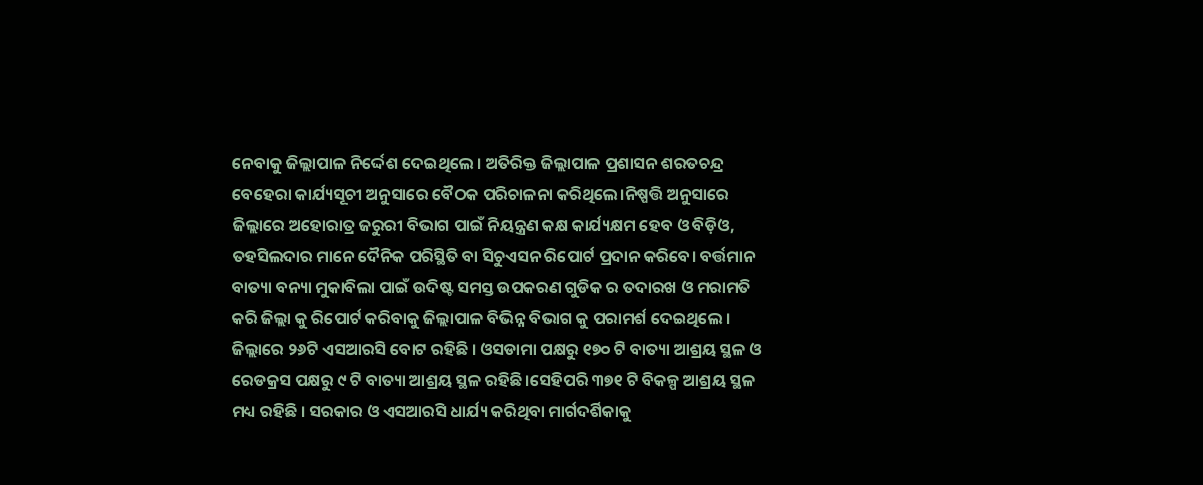ନେବାକୁ ଜିଲ୍ଲାପାଳ ନିର୍ଦ୍ଦେଶ ଦେଇଥିଲେ । ଅତିରିକ୍ତ ଜିଲ୍ଲାପାଳ ପ୍ରଶାସନ ଶରତଚନ୍ଦ୍ର ବେହେରା କାର୍ଯ୍ୟସୂଚୀ ଅନୁସାରେ ବୈଠକ ପରିଚାଳନା କରିଥିଲେ।ନିଷ୍ପତ୍ତି ଅନୁସାରେ ଜିଲ୍ଲାରେ ଅହୋରାତ୍ର ଜରୁରୀ ବିଭାଗ ପାଇଁ ନିୟନ୍ତ୍ରଣ କକ୍ଷ କାର୍ଯ୍ୟକ୍ଷମ ହେବ ଓ ବିଡ଼ିଓ, ତହସିଲଦାର ମାନେ ଦୈନିକ ପରିସ୍ଥିତି ବା ସିଚୁଏସନ ରିପୋର୍ଟ ପ୍ରଦାନ କରିବେ। ବର୍ତ୍ତମାନ ବାତ୍ୟା ବନ୍ୟା ମୁକାବିଲା ପାଇଁ ଉଦିଷ୍ଟ ସମସ୍ତ ଉପକରଣ ଗୁଡିକ ର ତଦାରଖ ଓ ମରାମତି କରି ଜିଲ୍ଲା କୁ ରିପୋର୍ଟ କରିବାକୁ ଜିଲ୍ଲାପାଳ ବିଭିନ୍ନ ବିଭାଗ କୁ ପରାମର୍ଶ ଦେଇଥିଲେ । ଜିଲ୍ଲାରେ ୨୬ଟି ଏସଆରସି ବୋଟ ରହିଛି । ଓସଡାମା ପକ୍ଷରୁ ୧୭୦ ଟି ବାତ୍ୟା ଆଶ୍ରୟ ସ୍ଥଳ ଓ ରେଡକ୍ରସ ପକ୍ଷରୁ ୯ ଟି ବାତ୍ୟା ଆଶ୍ରୟ ସ୍ଥଳ ରହିଛି।ସେହିପରି ୩୭୧ ଟି ବିକଳ୍ପ ଆଶ୍ରୟ ସ୍ଥଳ ମଧ୍ୟ ରହିଛି । ସରକାର ଓ ଏସଆରସି ଧାର୍ଯ୍ୟ କରିଥିବା ମାର୍ଗଦର୍ଶିକାକୁ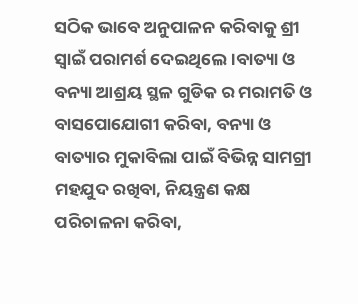ସଠିକ ଭାବେ ଅନୁପାଳନ କରିବାକୁ ଶ୍ରୀ ସ୍ବାଇଁ ପରାମର୍ଶ ଦେଇଥିଲେ।ବାତ୍ୟା ଓ ବନ୍ୟା ଆଶ୍ରୟ ସ୍ଥଳ ଗୁଡିକ ର ମରାମତି ଓ ବାସପୋଯୋଗୀ କରିବା, ବନ୍ୟା ଓ ବାତ୍ୟାର ମୁକାବିଲା ପାଇଁ ବିଭିନ୍ନ ସାମଗ୍ରୀ ମହଯୁଦ ରଖିବା, ନିୟନ୍ତ୍ରଣ କକ୍ଷ ପରିଚାଳନା କରିବା,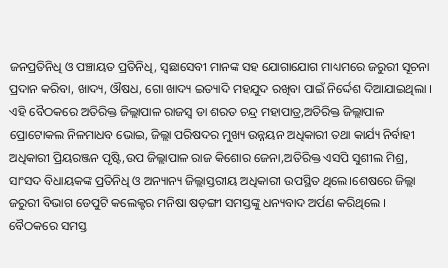ଜନପ୍ରତିନିଧି ଓ ପଞ୍ଚାୟତ ପ୍ରତିନିଧି, ସ୍ୱଛାସେବୀ ମାନଙ୍କ ସହ ଯୋଗାଯୋଗ ମାଧ୍ୟମରେ ଜରୁରୀ ସୂଚନା ପ୍ରଦାନ କରିବା, ଖାଦ୍ୟ, ଔଷଧ, ଗୋ ଖାଦ୍ୟ ଇତ୍ୟାଦି ମହଯୁଦ ରଖିବା ପାଇଁ ନିର୍ଦ୍ଦେଶ ଦିଆଯାଇଥିଲା । ଏହି ବୈଠକରେ ଅତିରିକ୍ତ ଜିଲ୍ଲାପାଳ ରାଜସ୍ବ ଡା ଶରତ ଚନ୍ଦ୍ର ମହାପାତ୍ର,ଅତିରିକ୍ତ ଜିଲ୍ଲାପାଳ ପ୍ରୋଟୋକଲ ନିଳମାଧବ ଭୋଇ, ଜିଲ୍ଲା ପରିଷଦର ମୁଖ୍ୟ ଉନ୍ନୟନ ଅଧିକାରୀ ତଥା କାର୍ଯ୍ୟ ନିର୍ବାହୀ ଅଧିକାରୀ ପ୍ରିୟରଞ୍ଜନ ପୃଷ୍ଟି,ଉପ ଜିଲ୍ଲାପାଳ ରାଜ କିଶୋର ଜେନା,ଅତିରିକ୍ତ ଏସପି ସୁଶୀଲ ମିଶ୍ର, ସାଂସଦ ବିଧାୟକଙ୍କ ପ୍ରତିନିଧି ଓ ଅନ୍ୟାନ୍ୟ ଜିଲ୍ଲାସ୍ତରୀୟ ଅଧିକାରୀ ଉପସ୍ଥିତ ଥିଲେ।ଶେଷରେ ଜିଲ୍ଲା ଜରୁରୀ ବିଭାଗ ଡେପୁଟି କଲେକ୍ଟର ମନିଷା ଷଡ଼ଙ୍ଗୀ ସମସ୍ତଙ୍କୁ ଧନ୍ୟବାଦ ଅର୍ପଣ କରିଥିଲେ । ବୈଠକରେ ସମସ୍ତ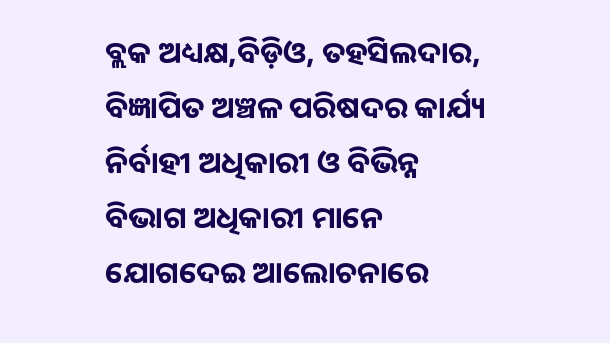ବ୍ଲକ ଅଧ୍ୟକ୍ଷ,ବିଡ଼ିଓ, ତହସିଲଦାର, ବିଜ୍ଞାପିତ ଅଞ୍ଚଳ ପରିଷଦର କାର୍ଯ୍ୟ ନିର୍ବାହୀ ଅଧିକାରୀ ଓ ବିଭିନ୍ନ ବିଭାଗ ଅଧିକାରୀ ମାନେ ଯୋଗଦେଇ ଆଲୋଚନାରେ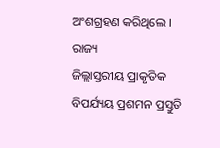ଅଂଶଗ୍ରହଣ କରିଥିଲେ ।
ରାଜ୍ୟ
ଜିଲ୍ଲାସ୍ତରୀୟ ପ୍ରାକୃତିକ ବିପର୍ଯ୍ୟୟ ପ୍ରଶମନ ପ୍ରସ୍ତୁତି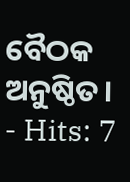ବୈଠକ ଅନୁଷ୍ଠିତ।
- Hits: 7